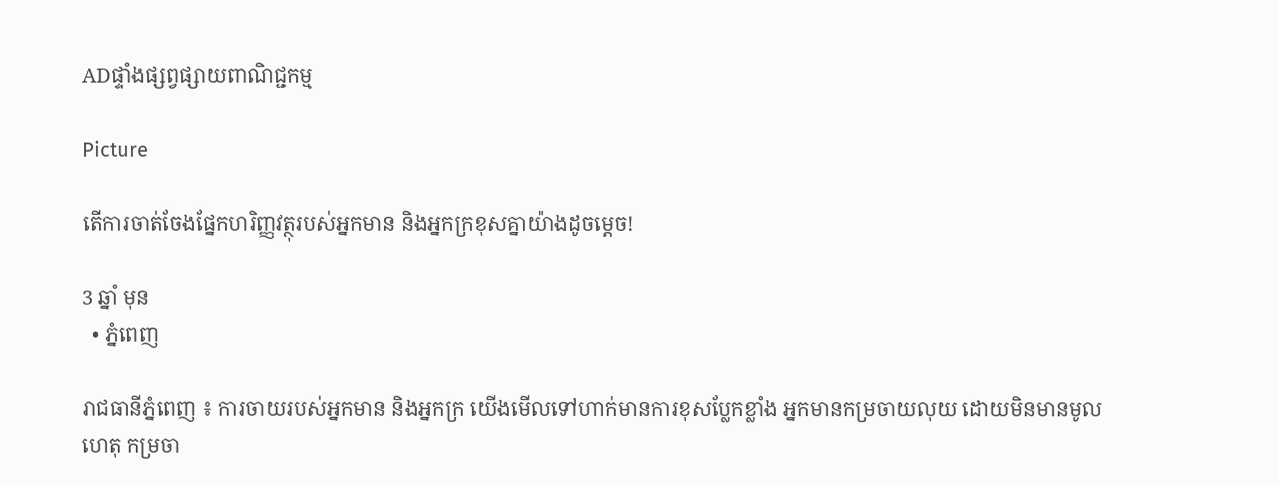ADផ្ទាំងផ្សព្វផ្សាយពាណិជ្ជកម្ម

Picture

តើការចាត់ចែងផ្នែកហរិញ្ញវត្ថុរបស់អ្នកមាន និងអ្នកក្រខុសគ្នាយ៉ាងដូចម្តេច!

3 ឆ្នាំ មុន
  • ភ្នំពេញ

រាជធានីភ្នំពេញ ៖ ការចាយរបស់អ្នកមាន និងអ្នកក្រ យើងមើលទៅហាក់មានការខុសប្លែកខ្លាំង អ្នកមានកម្រចាយលុយ ដោយមិនមានមូលហេតុ កម្រចា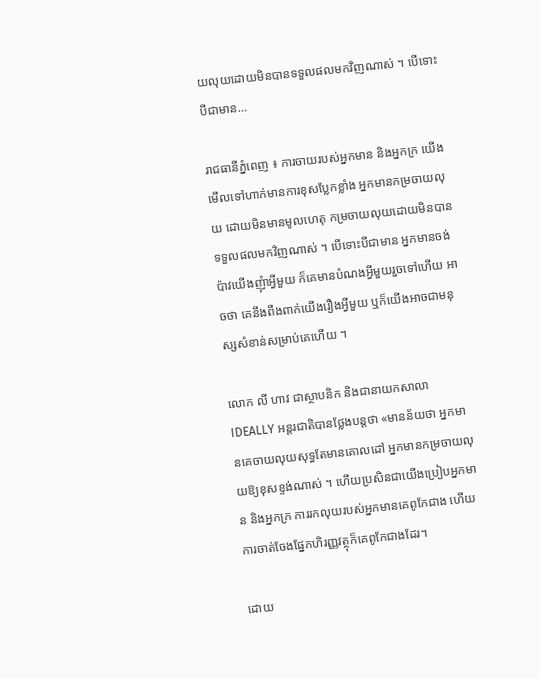យលុយដោយមិនបានទទួលផលមកវិញណាស់ ។ បើទោះបីជាមាន…

រាជធានីភ្នំពេញ ៖ ការចាយរបស់អ្នកមាន និងអ្នកក្រ យើងមើលទៅហាក់មានការខុសប្លែកខ្លាំង អ្នកមានកម្រចាយលុយ ដោយមិនមានមូលហេតុ កម្រចាយលុយដោយមិនបានទទួលផលមកវិញណាស់ ។ បើទោះបីជាមាន អ្នកមានចង់ប៉ាវយើងញុំាអ្វីមួយ ក៏គេមានបំណងអ្វីមួយរួចទៅហើយ អាចថា គេនឹងពឹងពាក់យើងរឿងអ្វីមួយ ឬក៏យើងអាចជាមនុស្សសំខាន់សម្រាប់គេហើយ ។

លោក លី ហាវ ជាស្ថាបនិក និងជានាយកសាលា IDEALLY អន្តរជាតិបានថ្លែងបន្តថា «មានន័យថា អ្នកមានគេចាយលុយសុទ្ធតែមានគោលដៅ អ្នកមានកម្រចាយលុយឱ្យខុសខ្ទង់ណាស់ ។ ហើយប្រសិនជាយើងប្រៀបអ្នកមាន និងអ្នកក្រ ការរកលុយរបស់អ្នកមានគេពូកែជាង ហើយការចាត់ចែងផ្នែកហិរញ្ញវត្ថុក៏គេពូកែជាងដែរ។

ដោយ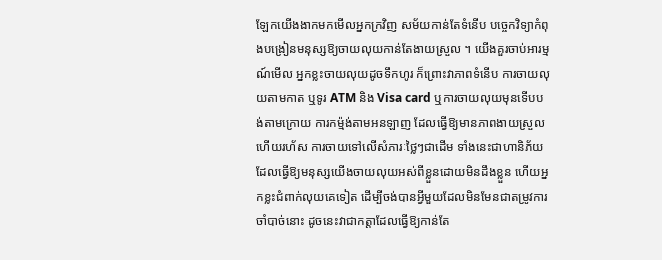ឡែកយើងងាកមកមើលអ្នកក្រវិញ សម័យកាន់តែទំនើប បច្ចេកវិទ្យាកំពុងបង្រៀនមនុស្សឱ្យចាយលុយកាន់តែងាយស្រួល ។ យើងគួរចាប់អារម្មណ៍មើល អ្នកខ្លះចាយលុយដូចទឹកហូរ ក៏ព្រោះវាភាពទំនើប ការចាយលុយតាមកាត ឬទូរ ATM និង Visa card ឬការចាយលុយមុនទើបបង់តាមក្រោយ ការកម្ម៉ង់តាមអនឡាញ ដែលធ្វើឱ្យមានភាពងាយស្រួលហើយរហ័ស ការចាយទៅលើសំភារៈថ្លៃៗជាដើម ទាំងនេះជាហានិភ័យ ដែលធ្វើឱ្យមនុស្សយើងចាយលុយអស់ពីខ្លួនដោយមិនដឹងខ្លួន ហើយអ្នកខ្លះជំពាក់លុយគេទៀត ដើម្បីចង់បានអ្វីមួយដែលមិនមែនជាតម្រូវការចាំបាច់នោះ ដូចនេះវាជាកត្តាដែលធ្វើឱ្យកាន់តែ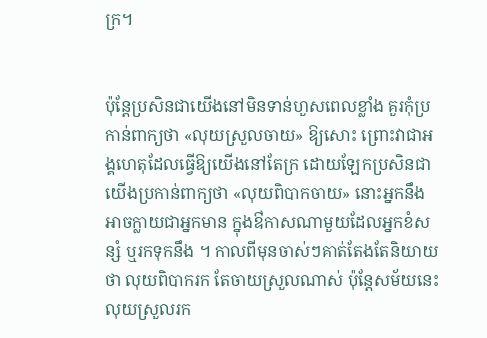ក្រ។


ប៉ុន្តែប្រសិនជាយើងនៅមិនទាន់ហួសពេលខ្លាំង គួរកុំប្រកាន់ពាក្យថា «លុយស្រួលចាយ» ឱ្យសោះ ព្រោះវាជាអង្គហេតុដែលធ្វើឱ្យយើងនៅតែក្រ ដោយឡែកប្រសិនជាយើងប្រកាន់ពាក្យថា «លុយពិបាកចាយ» នោះអ្នកនឹងអាចក្លាយជាអ្នកមាន ក្នុងឳកាសណាមួយដែលអ្នកខំសន្សំ ឬរកទុកនឹង ។ កាលពីមុនចាស់ៗគាត់តែងតែនិយាយថា លុយពិបាករក តែចាយស្រួលណាស់ ប៉ុន្តែសម័យនេះ លុយស្រួលរក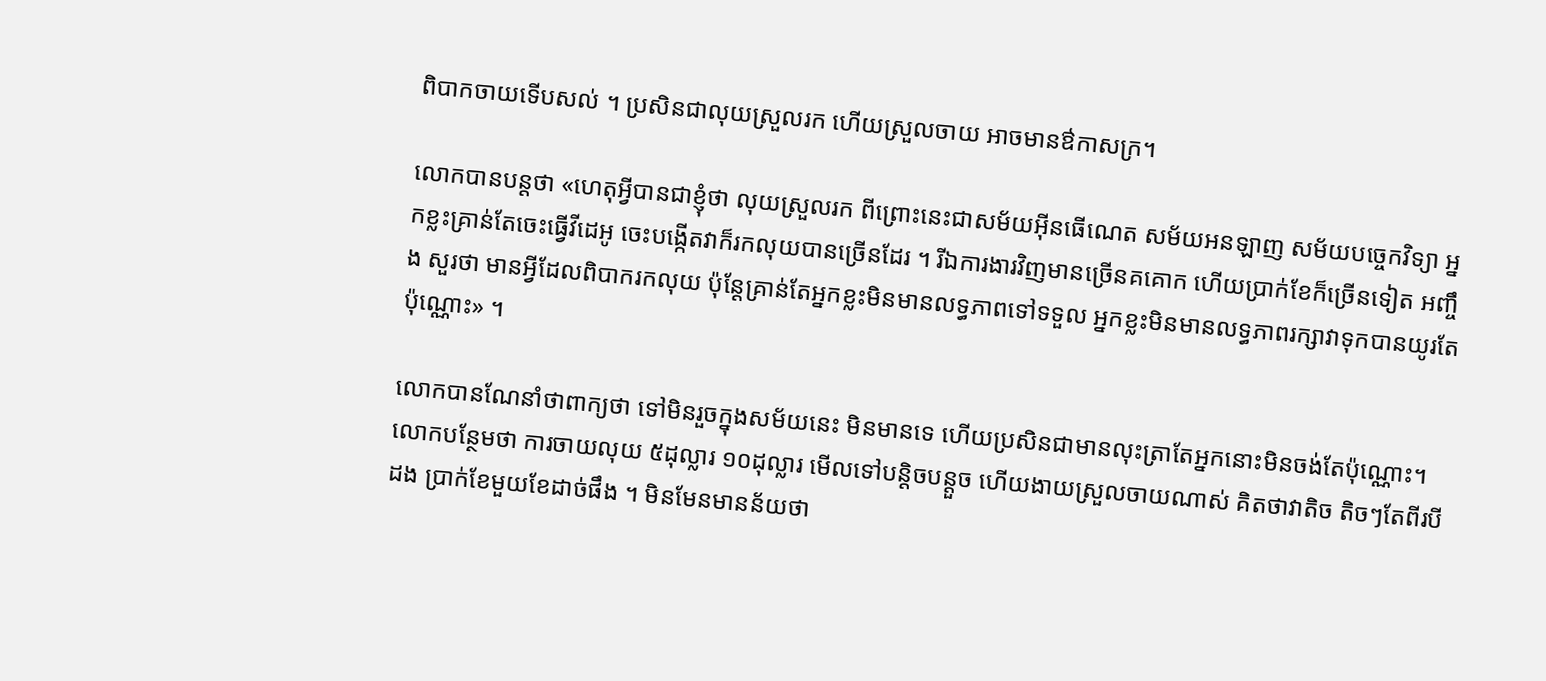ពិបាកចាយទើបសល់ ។ ប្រសិនជាលុយស្រួលរក ហើយស្រួលចាយ អាចមានឳកាសក្រ។

លោកបានបន្តថា «ហេតុអ្វីបានជាខ្ញុំថា លុយស្រួលរក ពីព្រោះនេះជាសម័យអ៊ីនធើណេត សម័យអនឡាញ សម័យបច្ចេកវិទ្យា អ្នកខ្លះគ្រាន់តែចេះធ្វើវីដេអូ ចេះបង្កើតវាក៏រកលុយបានច្រើនដែរ ។ រីឯការងារវិញមានច្រើនគគោក ហើយប្រាក់ខែក៏ច្រើនទៀត អញ្ចឹង សួរថា មានអ្វីដែលពិបាករកលុយ ប៉ុន្តែគ្រាន់តែអ្នកខ្លះមិនមានលទ្ធភាពទៅទទួល អ្នកខ្លះមិនមានលទ្ធភាពរក្សាវាទុកបានយូរតែប៉ុណ្ណោះ» ។

លោកបានណែនាំថាពាក្យថា ទៅមិនរួចក្នុងសម័យនេះ មិនមានទេ ហើយប្រសិនជាមានលុះត្រាតែអ្នកនោះមិនចង់តែប៉ុណ្ណោះ។ លោកបន្ថែមថា ការចាយលុយ ៥ដុល្លារ ១០ដុល្លារ មើលទៅបន្តិចបន្តួច ហើយងាយស្រួលចាយណាស់ គិតថាវាតិច តិចៗតែពីរបីដង ប្រាក់ខែមួយខែដាច់ផឹង ។ មិនមែនមានន័យថា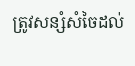ត្រូវសន្សំសំចៃដល់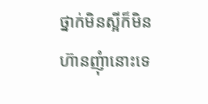ថ្នាក់មិនស្អីក៏មិនហ៊ានញុំានោះទេ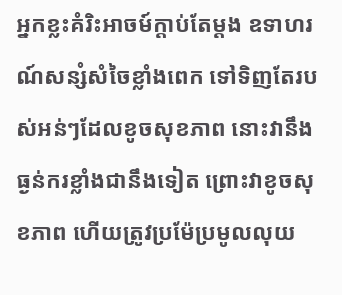អ្នកខ្លះគំរិះអាចម៍ក្តាប់តែម្តង ឧទាហរណ៍សន្សំសំចៃខ្លាំងពេក ទៅទិញតែរបស់អន់ៗដែលខូចសុខភាព នោះវានឹងធ្ងន់ករខ្លាំងជានឹងទៀត ព្រោះវាខូចសុខភាព ហើយត្រូវប្រម៉ែប្រមូលលុយ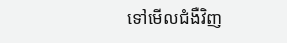ទៅមើលជំងឺវិញ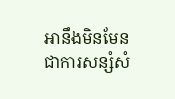អានឹងមិនមែនជាការសន្សំសំ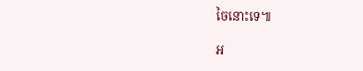ចៃនោះទេ៕

អ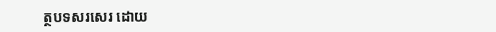ត្ថបទសរសេរ ដោយ